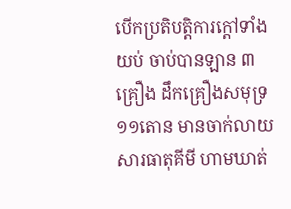បើកប្រតិបត្តិការក្ដៅទាំងយប់ ចាប់បានឡាន ៣គ្រឿង ដឹកគ្រឿងសមុទ្រ ១១តោន មានចាក់លាយសារធាតុគីមី ហាមឃាត់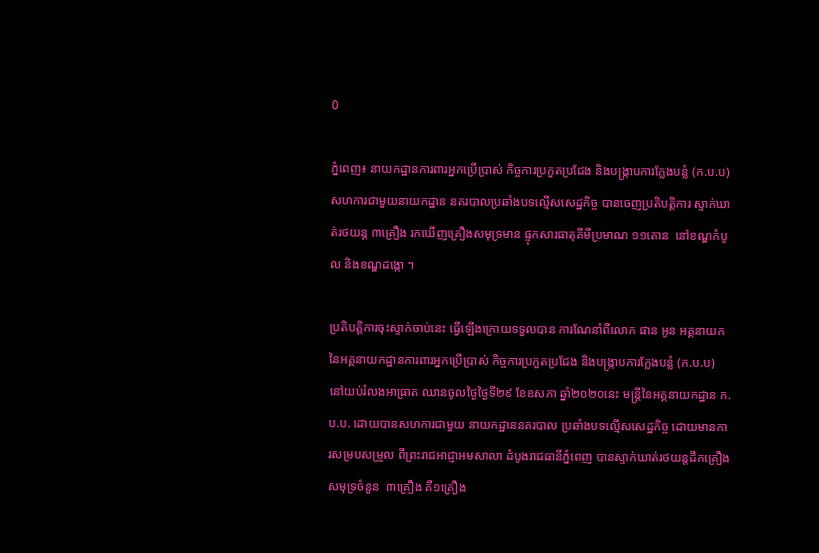0

ភ្នំពេញ៖ នាយកដ្ឋានការពារអ្នកប្រើប្រាស់ កិច្ចការប្រកួតប្រជែង និងបង្រ្កាបការក្លែងបន្លំ (ក.ប.ប) សហការជាមួយនាយកដ្ឋាន នគរបាលប្រឆាំងបទល្មើសសេដ្ឋកិច្ច បានចេញប្រតិបត្តិការ ស្ទាក់ឃាត់រថយន្ត ៣គ្រឿង រកឃើញគ្រឿងសមុទ្រមាន ផ្ទុកសារធាតុគីមីប្រមាណ ១១តោន  នៅខណ្ឌកំបូល និងខណ្ឌដង្កោ ។

ប្រតិបត្តិការចុះស្ទាក់ចាប់នេះ ធ្វើឡើងក្រោយទទួលបាន ការណែនាំពីលោក ផាន អូន អគ្គនាយក នៃអគ្គនាយកដ្ឋានការពារអ្នកប្រើប្រាស់ កិច្ចការប្រកួតប្រជែង និងបង្រ្កាបការក្លែងបន្លំ (ក.ប.ប) នៅយប់រំលងអាធ្រាត ឈានចូលថ្ងៃថ្ងៃទី២៩ ខែឧសភា ឆ្នាំ២០២០នេះ មន្រ្តីនៃអគ្គនាយកដ្ឋាន ក.ប.ប. ដោយបានសហការជាមួយ នាយកដ្ឋាននគរបាល ប្រឆាំងបទល្មើសសេដ្ឋកិច្ច ដោយមានការសម្របសម្រួល ពីព្រះរាជអាជ្ញាអមសាលា ដំបូងរាជធានីភ្នំពេញ បានស្ទាក់ឃាត់រថយន្តដឹកគ្រឿងសមុទ្រចំនួន  ៣គ្រឿង គឺ១គ្រឿង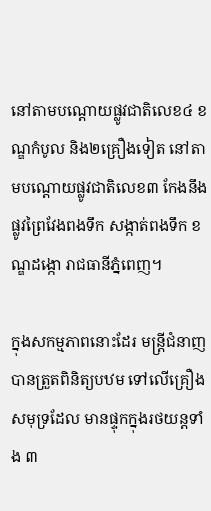នៅតាមបណ្តោយផ្លូវជាតិលេខ៤ ខណ្ឌកំបូល និង២គ្រឿងទៀត នៅតាមបណ្តោយផ្លូវជាតិលេខ៣ កែងនឹងផ្លូវព្រៃវែងពងទឹក សង្កាត់ពងទឹក ខណ្ឌដង្កោ រាជធានីភ្នំពេញ។

ក្នុងសកម្មភាពនោះដែរ មន្ត្រីជំនាញបានត្រួតពិនិត្យបឋម ទៅលើគ្រឿងសមុទ្រដែល មានផ្ទុកក្នុងរថយន្តទាំង ៣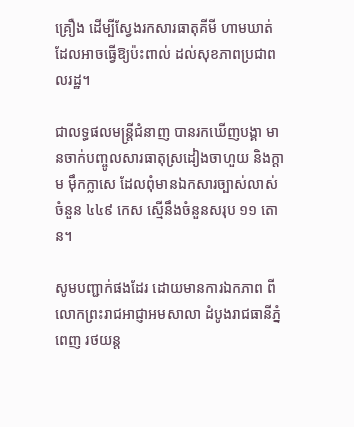គ្រឿង ដើម្បីស្វែងរកសារធាតុគីមី ហាមឃាត់ដែលអាចធ្វើឱ្យប៉ះពាល់ ដល់សុខភាពប្រជាពលរដ្ឋ។

ជាលទ្ធផលមន្ត្រីជំនាញ បានរកឃើញបង្គា មានចាក់បញ្ចូលសារធាតុស្រដៀងចាហួយ និងក្តាម ម៉ឹកក្លាសេ ដែលពុំមានឯកសារច្បាស់លាស់ ចំនួន ៤៤៩ កេស ស្មើនឹងចំនួនសរុប ១១ តោន។

សូមបញ្ជាក់ផងដែរ ដោយមានការឯកភាព ពីលោកព្រះរាជអាជ្ញាអមសាលា ដំបូងរាជធានីភ្នំពេញ រថយន្ត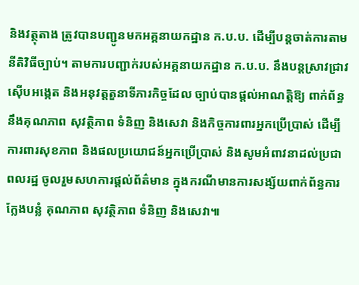និងវត្ថុតាង ត្រូវបានបញ្ជូនមកអគ្គនាយកដ្ឋាន ក.ប.ប. ដើម្បីបន្តចាត់ការតាមនីតិវិធីច្បាប់។ តាមការបញ្ជាក់របស់អគ្គនាយកដ្ឋាន ក.ប.ប. នឹងបន្តស្រាវជ្រាវ ស៊ើបអង្កេត និងអនុវត្តតួនាទីភារកិច្ចដែល ច្បាប់បានផ្តល់អាណត្តិឱ្យ ពាក់ព័ន្ធនឹងគុណភាព សុវត្ថិភាព ទំនិញ និងសេវា និងកិច្ចការពារអ្នកប្រើប្រាស់ ដើម្បីការពារសុខភាព និងផលប្រយោជន៍អ្នកប្រើប្រាស់ និងសូមអំពាវនាដល់ប្រជាពលរដ្ឋ ចូលរួមសហការផ្តល់ព័ត៌មាន ក្នុងករណីមានការសង្ស័យពាក់ព័ន្ធការក្លែងបន្លំ គុណភាព សុវត្ថិភាព ទំនិញ និងសេវា៕